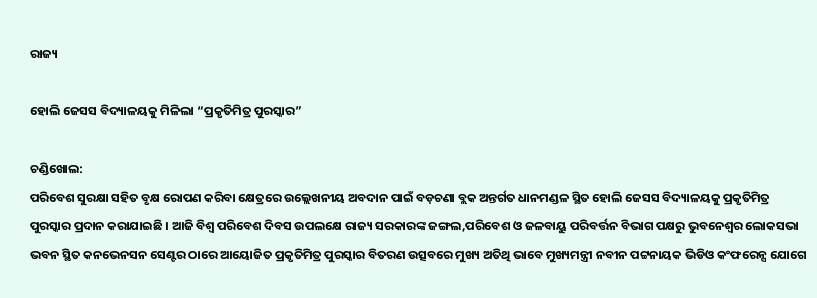ରାଜ୍ୟ

ହୋଲି ଜେସସ ବିଦ୍ୟାଳୟକୁ ମିଳିଲା “ପ୍ରକୃତିମିତ୍ର ପୁରସ୍କାର”

ଚଣ୍ଡିଖୋଲ:
ପରିବେଶ ସୁରକ୍ଷା ସହିତ ବୃକ୍ଷ ରୋପଣ କରିବା କ୍ଷେତ୍ରରେ ଉଲ୍ଲେଖନୀୟ ଅବଦାନ ପାଇଁ ବଡ଼ଚଣା ବ୍ଲକ ଅନ୍ତର୍ଗତ ଧାନମଣ୍ଡଳ ସ୍ଥିତ ହୋଲି ଜେସସ ବିଦ୍ୟାଳୟକୁ ପ୍ରକୃତିମିତ୍ର ପୁରସ୍କାର ପ୍ରଦାନ କରାଯାଇଛି । ଆଜି ବିଶ୍ୱ ପରିବେଶ ଦିବସ ଉପଲକ୍ଷେ ରାଜ୍ୟ ସରକାରଙ୍କ ଜଙ୍ଗଲ,ପରିବେଶ ଓ ଜଳବାୟୁ ପରିବର୍ତ୍ତନ ବିଭାଗ ପକ୍ଷରୁ ଭୁବନେଶ୍ୱର ଲୋକସଭା ଭବନ ସ୍ଥିତ କନଭେନସନ ସେଣ୍ଟର ଠାରେ ଆୟୋଜିତ ପ୍ରକୃତିମିତ୍ର ପୁରସ୍କାର ବିତରଣ ଉତ୍ସବରେ ମୁଖ୍ୟ ଅତିଥି ଭାବେ ମୁଖ୍ୟମନ୍ତ୍ରୀ ନବୀନ ପଟ୍ଟନାୟକ ଭିଡିଓ କଂଫରେନ୍ସ ଯୋଗେ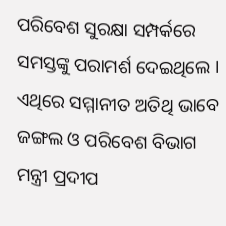ପରିବେଶ ସୁରକ୍ଷା ସମ୍ପର୍କରେ ସମସ୍ତଙ୍କୁ ପରାମର୍ଶ ଦେଇଥିଲେ । ଏଥିରେ ସମ୍ମାନୀତ ଅତିଥି ଭାବେ ଜଙ୍ଗଲ ଓ ପରିବେଶ ବିଭାଗ ମନ୍ତ୍ରୀ ପ୍ରଦୀପ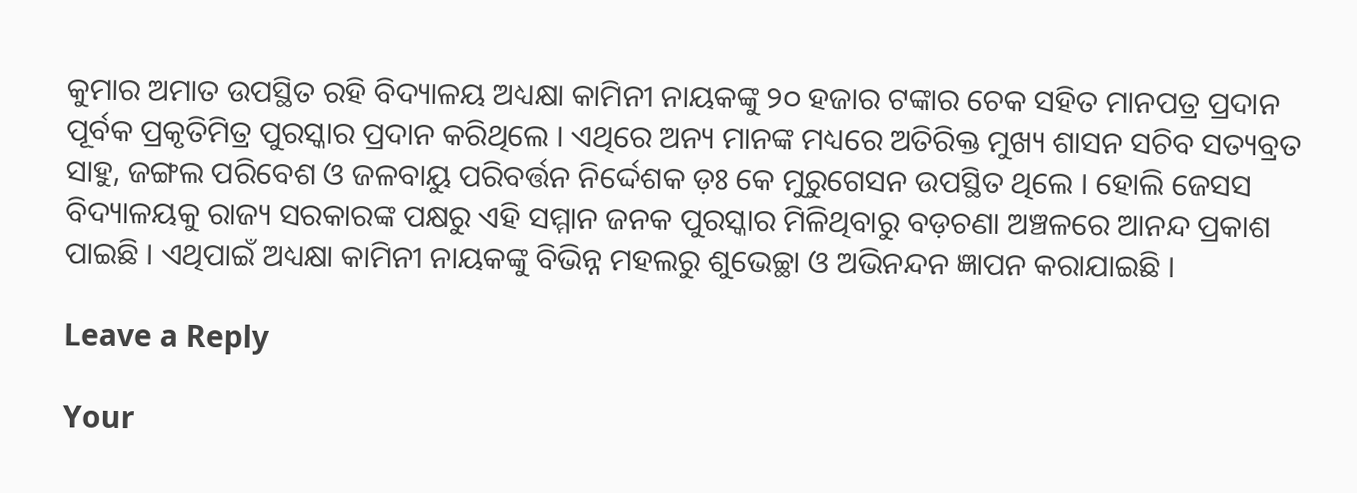କୁମାର ଅମାତ ଉପସ୍ଥିତ ରହି ବିଦ୍ୟାଳୟ ଅଧ୍ୟକ୍ଷା କାମିନୀ ନାୟକଙ୍କୁ ୨୦ ହଜାର ଟଙ୍କାର ଚେକ ସହିତ ମାନପତ୍ର ପ୍ରଦାନ ପୂର୍ବକ ପ୍ରକୃତିମିତ୍ର ପୁରସ୍କାର ପ୍ରଦାନ କରିଥିଲେ । ଏଥିରେ ଅନ୍ୟ ମାନଙ୍କ ମଧ୍ୟରେ ଅତିରିକ୍ତ ମୁଖ୍ୟ ଶାସନ ସଚିବ ସତ୍ୟବ୍ରତ ସାହୁ, ଜଙ୍ଗଲ ପରିବେଶ ଓ ଜଳବାୟୁ ପରିବର୍ତ୍ତନ ନିର୍ଦ୍ଦେଶକ ଡ଼ଃ କେ ମୁରୁଗେସନ ଉପସ୍ଥିତ ଥିଲେ । ହୋଲି ଜେସସ ବିଦ୍ୟାଳୟକୁ ରାଜ୍ୟ ସରକାରଙ୍କ ପକ୍ଷରୁ ଏହି ସମ୍ମାନ ଜନକ ପୁରସ୍କାର ମିଳିଥିବାରୁ ବଡ଼ଚଣା ଅଞ୍ଚଳରେ ଆନନ୍ଦ ପ୍ରକାଶ ପାଇଛି । ଏଥିପାଇଁ ଅଧ୍ୟକ୍ଷା କାମିନୀ ନାୟକଙ୍କୁ ବିଭିନ୍ନ ମହଲରୁ ଶୁଭେଚ୍ଛା ଓ ଅଭିନନ୍ଦନ ଜ୍ଞାପନ କରାଯାଇଛି ।

Leave a Reply

Your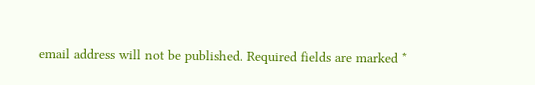email address will not be published. Required fields are marked *